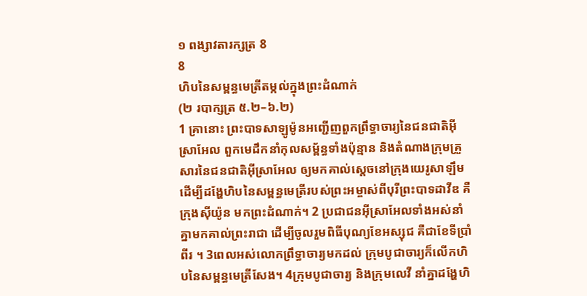១ ពង្សាវតារក្សត្រ 8
8
ហិបនៃសម្ពន្ធមេត្រីតម្កល់ក្នុងព្រះដំណាក់
(២ របាក្សត្រ ៥.២–៦.២)
1 គ្រានោះ ព្រះបាទសាឡូម៉ូនអញ្ជើញពួកព្រឹទ្ធាចារ្យនៃជនជាតិអ៊ីស្រាអែល ពួកមេដឹកនាំកុលសម្ព័ន្ធទាំងប៉ុន្មាន និងតំណាងក្រុមគ្រួសារនៃជនជាតិអ៊ីស្រាអែល ឲ្យមកគាល់ស្ដេចនៅក្រុងយេរូសាឡឹម ដើម្បីដង្ហែហិបនៃសម្ពន្ធមេត្រីរបស់ព្រះអម្ចាស់ពីបុរីព្រះបាទដាវីឌ គឺក្រុងស៊ីយ៉ូន មកព្រះដំណាក់។ 2 ប្រជាជនអ៊ីស្រាអែលទាំងអស់នាំគ្នាមកគាល់ព្រះរាជា ដើម្បីចូលរួមពិធីបុណ្យខែអស្សុជ គឺជាខែទីប្រាំពីរ ។ 3ពេលអស់លោកព្រឹទ្ធាចារ្យមកដល់ ក្រុមបូជាចារ្យក៏លើកហិបនៃសម្ពន្ធមេត្រីសែង។ 4ក្រុមបូជាចារ្យ និងក្រុមលេវី នាំគ្នាដង្ហែហិ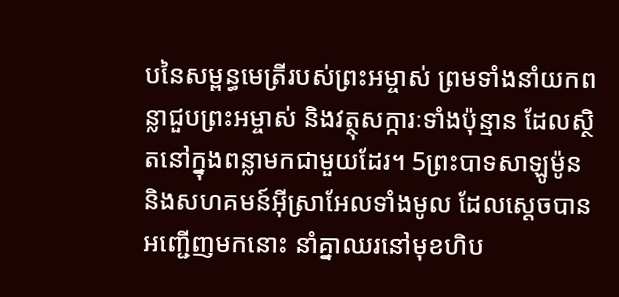បនៃសម្ពន្ធមេត្រីរបស់ព្រះអម្ចាស់ ព្រមទាំងនាំយកពន្លាជួបព្រះអម្ចាស់ និងវត្ថុសក្ការៈទាំងប៉ុន្មាន ដែលស្ថិតនៅក្នុងពន្លាមកជាមួយដែរ។ 5ព្រះបាទសាឡូម៉ូន និងសហគមន៍អ៊ីស្រាអែលទាំងមូល ដែលស្ដេចបានអញ្ជើញមកនោះ នាំគ្នាឈរនៅមុខហិប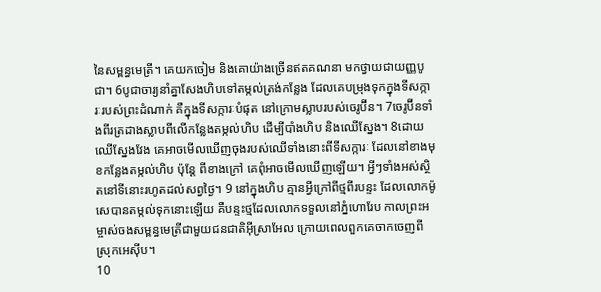នៃសម្ពន្ធមេត្រី។ គេយកចៀម និងគោយ៉ាងច្រើនឥតគណនា មកថ្វាយជាយញ្ញបូជា។ 6បូជាចារ្យនាំគ្នាសែងហិបទៅតម្កល់ត្រង់កន្លែង ដែលគេបម្រុងទុកក្នុងទីសក្ការៈរបស់ព្រះដំណាក់ គឺក្នុងទីសក្ការៈបំផុត នៅក្រោមស្លាបរបស់ចេរូប៊ីន។ 7ចេរូប៊ីនទាំងពីរត្រដាងស្លាបពីលើកន្លែងតម្កល់ហិប ដើម្បីបាំងហិប និងឈើស្នែង។ 8ដោយឈើស្នែងវែង គេអាចមើលឃើញចុងរបស់ឈើទាំងនោះពីទីសក្ការៈ ដែលនៅខាងមុខកន្លែងតម្កល់ហិប ប៉ុន្តែ ពីខាងក្រៅ គេពុំអាចមើលឃើញឡើយ។ អ្វីៗទាំងអស់ស្ថិតនៅទីនោះរហូតដល់សព្វថ្ងៃ។ 9 នៅក្នុងហិប គ្មានអ្វីក្រៅពីថ្មពីរបន្ទះ ដែលលោកម៉ូសេបានតម្កល់ទុកនោះឡើយ គឺបន្ទះថ្មដែលលោកទទួលនៅភ្នំហោរែប កាលព្រះអម្ចាស់ចងសម្ពន្ធមេត្រីជាមួយជនជាតិអ៊ីស្រាអែល ក្រោយពេលពួកគេចាកចេញពីស្រុកអេស៊ីប។
10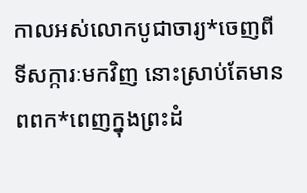កាលអស់លោកបូជាចារ្យ*ចេញពីទីសក្ការៈមកវិញ នោះស្រាប់តែមានពពក*ពេញក្នុងព្រះដំ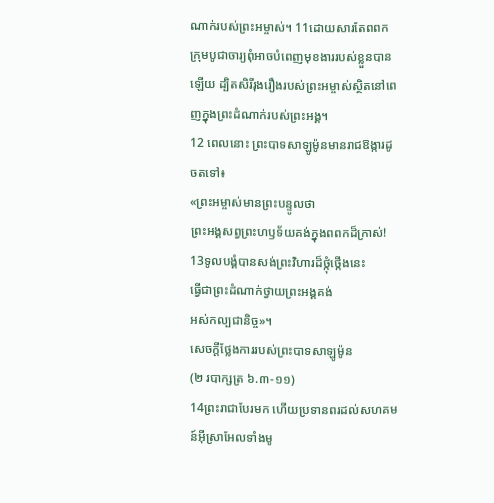ណាក់របស់ព្រះអម្ចាស់។ 11ដោយសារតែពពក ក្រុមបូជាចារ្យពុំអាចបំពេញមុខងាររបស់ខ្លួនបានឡើយ ដ្បិតសិរីរុងរឿងរបស់ព្រះអម្ចាស់ស្ថិតនៅពេញក្នុងព្រះដំណាក់របស់ព្រះអង្គ។
12 ពេលនោះ ព្រះបាទសាឡូម៉ូនមានរាជឱង្ការដូចតទៅ៖
«ព្រះអម្ចាស់មានព្រះបន្ទូលថា
ព្រះអង្គសព្វព្រះហឫទ័យគង់ក្នុងពពកដ៏ក្រាស់!
13ទូលបង្គំបានសង់ព្រះវិហារដ៏ថ្កុំថ្កើងនេះ
ធ្វើជាព្រះដំណាក់ថ្វាយព្រះអង្គគង់
អស់កល្បជានិច្ច»។
សេចក្ដីថ្លែងការរបស់ព្រះបាទសាឡូម៉ូន
(២ របាក្សត្រ ៦.៣-១១)
14ព្រះរាជាបែរមក ហើយប្រទានពរដល់សហគមន៍អ៊ីស្រាអែលទាំងមូ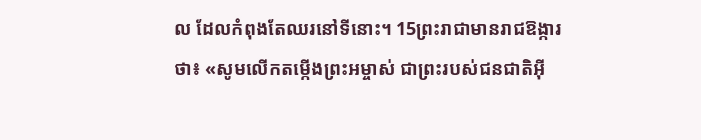ល ដែលកំពុងតែឈរនៅទីនោះ។ 15ព្រះរាជាមានរាជឱង្ការថា៖ «សូមលើកតម្កើងព្រះអម្ចាស់ ជាព្រះរបស់ជនជាតិអ៊ី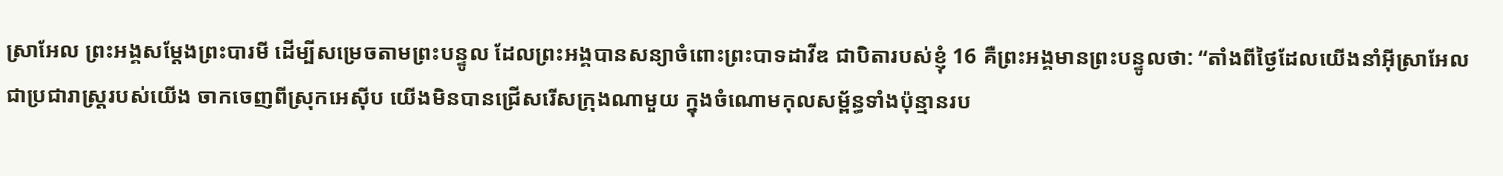ស្រាអែល ព្រះអង្គសម្តែងព្រះបារមី ដើម្បីសម្រេចតាមព្រះបន្ទូល ដែលព្រះអង្គបានសន្យាចំពោះព្រះបាទដាវីឌ ជាបិតារបស់ខ្ញុំ 16 គឺព្រះអង្គមានព្រះបន្ទូលថា: “តាំងពីថ្ងៃដែលយើងនាំអ៊ីស្រាអែល ជាប្រជារាស្ត្ររបស់យើង ចាកចេញពីស្រុកអេស៊ីប យើងមិនបានជ្រើសរើសក្រុងណាមួយ ក្នុងចំណោមកុលសម្ព័ន្ធទាំងប៉ុន្មានរប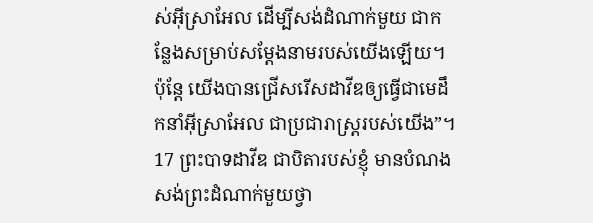ស់អ៊ីស្រាអែល ដើម្បីសង់ដំណាក់មួយ ជាកន្លែងសម្រាប់សម្តែងនាមរបស់យើងឡើយ។ ប៉ុន្តែ យើងបានជ្រើសរើសដាវីឌឲ្យធ្វើជាមេដឹកនាំអ៊ីស្រាអែល ជាប្រជារាស្ត្ររបស់យើង”។ 17 ព្រះបាទដាវីឌ ជាបិតារបស់ខ្ញុំ មានបំណងសង់ព្រះដំណាក់មួយថ្វា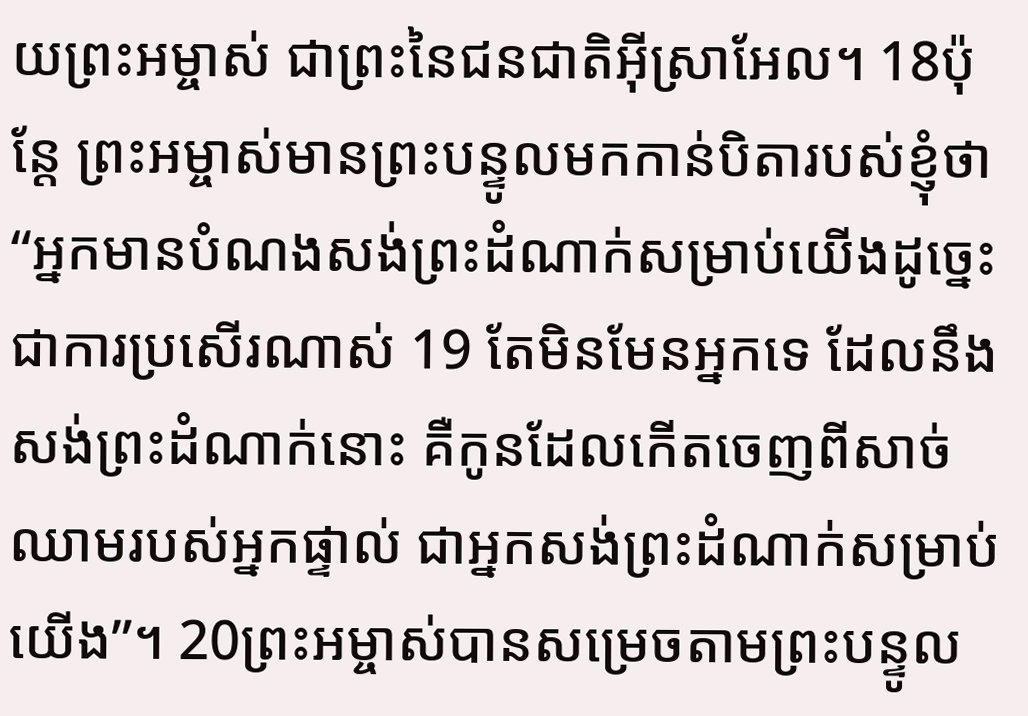យព្រះអម្ចាស់ ជាព្រះនៃជនជាតិអ៊ីស្រាអែល។ 18ប៉ុន្តែ ព្រះអម្ចាស់មានព្រះបន្ទូលមកកាន់បិតារបស់ខ្ញុំថា “អ្នកមានបំណងសង់ព្រះដំណាក់សម្រាប់យើងដូច្នេះ ជាការប្រសើរណាស់ 19 តែមិនមែនអ្នកទេ ដែលនឹងសង់ព្រះដំណាក់នោះ គឺកូនដែលកើតចេញពីសាច់ឈាមរបស់អ្នកផ្ទាល់ ជាអ្នកសង់ព្រះដំណាក់សម្រាប់យើង”។ 20ព្រះអម្ចាស់បានសម្រេចតាមព្រះបន្ទូល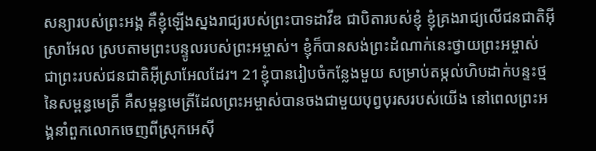សន្យារបស់ព្រះអង្គ គឺខ្ញុំឡើងស្នងរាជ្យរបស់ព្រះបាទដាវីឌ ជាបិតារបស់ខ្ញុំ ខ្ញុំគ្រងរាជ្យលើជនជាតិអ៊ីស្រាអែល ស្របតាមព្រះបន្ទូលរបស់ព្រះអម្ចាស់។ ខ្ញុំក៏បានសង់ព្រះដំណាក់នេះថ្វាយព្រះអម្ចាស់ ជាព្រះរបស់ជនជាតិអ៊ីស្រាអែលដែរ។ 21ខ្ញុំបានរៀបចំកន្លែងមួយ សម្រាប់តម្កល់ហិបដាក់បន្ទះថ្មនៃសម្ពន្ធមេត្រី គឺសម្ពន្ធមេត្រីដែលព្រះអម្ចាស់បានចងជាមួយបុព្វបុរសរបស់យើង នៅពេលព្រះអង្គនាំពួកលោកចេញពីស្រុកអេស៊ី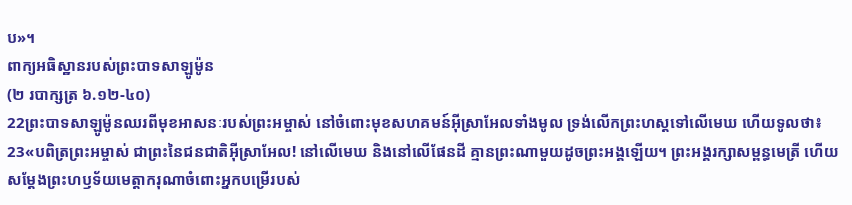ប»។
ពាក្យអធិស្ឋានរបស់ព្រះបាទសាឡូម៉ូន
(២ របាក្សត្រ ៦.១២-៤០)
22ព្រះបាទសាឡូម៉ូនឈរពីមុខអាសនៈរបស់ព្រះអម្ចាស់ នៅចំពោះមុខសហគមន៍អ៊ីស្រាអែលទាំងមូល ទ្រង់លើកព្រះហស្ដទៅលើមេឃ ហើយទូលថា៖ 23«បពិត្រព្រះអម្ចាស់ ជាព្រះនៃជនជាតិអ៊ីស្រាអែល! នៅលើមេឃ និងនៅលើផែនដី គ្មានព្រះណាមួយដូចព្រះអង្គឡើយ។ ព្រះអង្គរក្សាសម្ពន្ធមេត្រី ហើយសម្តែងព្រះហឫទ័យមេត្តាករុណាចំពោះអ្នកបម្រើរបស់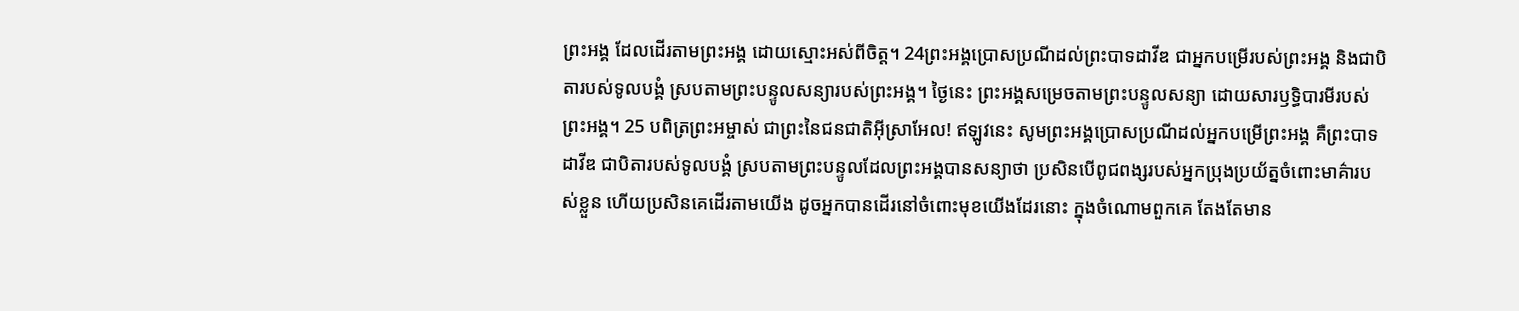ព្រះអង្គ ដែលដើរតាមព្រះអង្គ ដោយស្មោះអស់ពីចិត្ត។ 24ព្រះអង្គប្រោសប្រណីដល់ព្រះបាទដាវីឌ ជាអ្នកបម្រើរបស់ព្រះអង្គ និងជាបិតារបស់ទូលបង្គំ ស្របតាមព្រះបន្ទូលសន្យារបស់ព្រះអង្គ។ ថ្ងៃនេះ ព្រះអង្គសម្រេចតាមព្រះបន្ទូលសន្យា ដោយសារឫទ្ធិបារមីរបស់ព្រះអង្គ។ 25 បពិត្រព្រះអម្ចាស់ ជាព្រះនៃជនជាតិអ៊ីស្រាអែល! ឥឡូវនេះ សូមព្រះអង្គប្រោសប្រណីដល់អ្នកបម្រើព្រះអង្គ គឺព្រះបាទដាវីឌ ជាបិតារបស់ទូលបង្គំ ស្របតាមព្រះបន្ទូលដែលព្រះអង្គបានសន្យាថា ប្រសិនបើពូជពង្សរបស់អ្នកប្រុងប្រយ័ត្នចំពោះមាគ៌ារបស់ខ្លួន ហើយប្រសិនគេដើរតាមយើង ដូចអ្នកបានដើរនៅចំពោះមុខយើងដែរនោះ ក្នុងចំណោមពួកគេ តែងតែមាន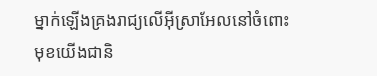ម្នាក់ឡើងគ្រងរាជ្យលើអ៊ីស្រាអែលនៅចំពោះមុខយើងជានិ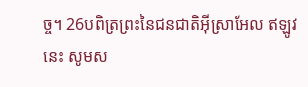ច្ច។ 26បពិត្រព្រះនៃជនជាតិអ៊ីស្រាអែល ឥឡូវនេះ សូមស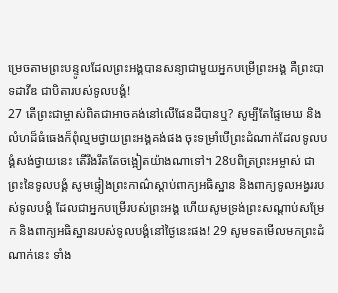ម្រេចតាមព្រះបន្ទូលដែលព្រះអង្គបានសន្យាជាមួយអ្នកបម្រើព្រះអង្គ គឺព្រះបាទដាវីឌ ជាបិតារបស់ទូលបង្គំ!
27 តើព្រះជាម្ចាស់ពិតជាអាចគង់នៅលើផែនដីបានឬ? សូម្បីតែផ្ទៃមេឃ និងលំហដ៏ធំធេងក៏ពុំល្មមថ្វាយព្រះអង្គគង់ផង ចុះទម្រាំបើព្រះដំណាក់ដែលទូលបង្គំសង់ថ្វាយនេះ តើរឹងរឹតតែចង្អៀតយ៉ាងណាទៅ។ 28បពិត្រព្រះអម្ចាស់ ជាព្រះនៃទូលបង្គំ សូមផ្ទៀងព្រះកាណ៌ស្ដាប់ពាក្យអធិស្ឋាន និងពាក្យទូលអង្វររបស់ទូលបង្គំ ដែលជាអ្នកបម្រើរបស់ព្រះអង្គ ហើយសូមទ្រង់ព្រះសណ្ដាប់សម្រែក និងពាក្យអធិស្ឋានរបស់ទូលបង្គំនៅថ្ងៃនេះផង! 29 សូមទតមើលមកព្រះដំណាក់នេះ ទាំង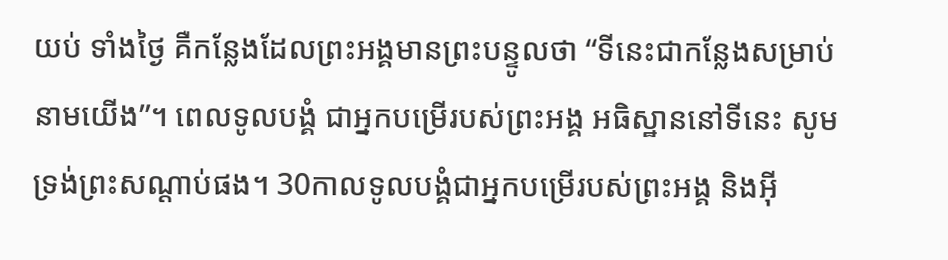យប់ ទាំងថ្ងៃ គឺកន្លែងដែលព្រះអង្គមានព្រះបន្ទូលថា “ទីនេះជាកន្លែងសម្រាប់នាមយើង”។ ពេលទូលបង្គំ ជាអ្នកបម្រើរបស់ព្រះអង្គ អធិស្ឋាននៅទីនេះ សូមទ្រង់ព្រះសណ្ដាប់ផង។ 30កាលទូលបង្គំជាអ្នកបម្រើរបស់ព្រះអង្គ និងអ៊ី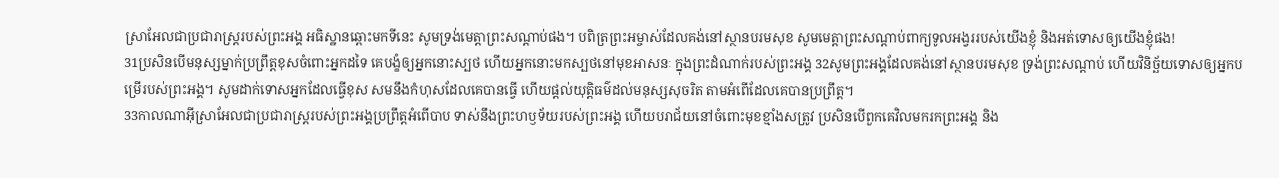ស្រាអែលជាប្រជារាស្ត្ររបស់ព្រះអង្គ អធិស្ឋានឆ្ពោះមកទីនេះ សូមទ្រង់មេត្តាព្រះសណ្ដាប់ផង។ បពិត្រព្រះអម្ចាស់ដែលគង់នៅស្ថានបរមសុខ សូមមេត្តាព្រះសណ្ដាប់ពាក្យទូលអង្វររបស់យើងខ្ញុំ និងអត់ទោសឲ្យយើងខ្ញុំផង!
31ប្រសិនបើមនុស្សម្នាក់ប្រព្រឹត្តខុសចំពោះអ្នកដទៃ គេបង្ខំឲ្យអ្នកនោះស្បថ ហើយអ្នកនោះមកស្បថនៅមុខអាសនៈ ក្នុងព្រះដំណាក់របស់ព្រះអង្គ 32សូមព្រះអង្គដែលគង់នៅស្ថានបរមសុខ ទ្រង់ព្រះសណ្ដាប់ ហើយវិនិច្ឆ័យទោសឲ្យអ្នកបម្រើរបស់ព្រះអង្គ។ សូមដាក់ទោសអ្នកដែលធ្វើខុស សមនឹងកំហុសដែលគេបានធ្វើ ហើយផ្ដល់យុត្តិធម៌ដល់មនុស្សសុចរិត តាមអំពើដែលគេបានប្រព្រឹត្ត។
33កាលណាអ៊ីស្រាអែលជាប្រជារាស្ត្ររបស់ព្រះអង្គប្រព្រឹត្តអំពើបាប ទាស់នឹងព្រះហឫទ័យរបស់ព្រះអង្គ ហើយបរាជ័យនៅចំពោះមុខខ្មាំងសត្រូវ ប្រសិនបើពួកគេវិលមករកព្រះអង្គ និង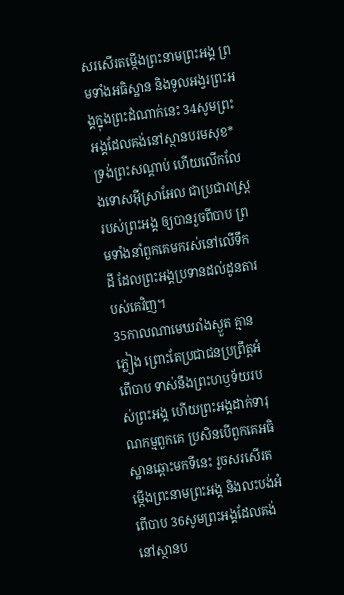សរសើរតម្កើងព្រះនាមព្រះអង្គ ព្រមទាំងអធិស្ឋាន និងទូលអង្វរព្រះអង្គក្នុងព្រះដំណាក់នេះ 34សូមព្រះអង្គដែលគង់នៅស្ថានបរមសុខ* ទ្រង់ព្រះសណ្ដាប់ ហើយលើកលែងទោសអ៊ីស្រាអែល ជាប្រជារាស្ត្ររបស់ព្រះអង្គ ឲ្យបានរួចពីបាប ព្រមទាំងនាំពួកគេមករស់នៅលើទឹកដី ដែលព្រះអង្គប្រទានដល់ដូនតារបស់គេវិញ។
35កាលណាមេឃរាំងស្ងួត គ្មានភ្លៀង ព្រោះតែប្រជាជនប្រព្រឹត្តអំពើបាប ទាស់នឹងព្រះហឫទ័យរបស់ព្រះអង្គ ហើយព្រះអង្គដាក់ទារុណកម្មពួកគេ ប្រសិនបើពួកគេអធិស្ឋានឆ្ពោះមកទីនេះ រួចសរសើរតម្កើងព្រះនាមព្រះអង្គ និងលះបង់អំពើបាប 36សូមព្រះអង្គដែលគង់នៅស្ថានប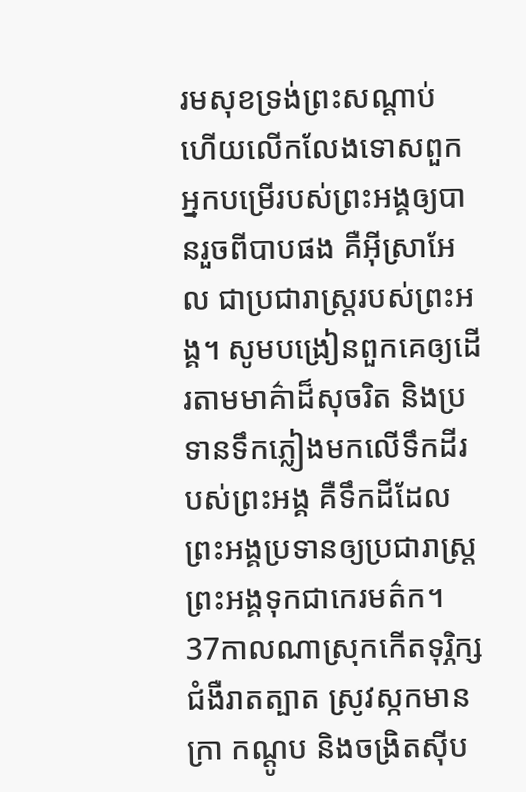រមសុខទ្រង់ព្រះសណ្ដាប់ ហើយលើកលែងទោសពួកអ្នកបម្រើរបស់ព្រះអង្គឲ្យបានរួចពីបាបផង គឺអ៊ីស្រាអែល ជាប្រជារាស្ត្ររបស់ព្រះអង្គ។ សូមបង្រៀនពួកគេឲ្យដើរតាមមាគ៌ាដ៏សុចរិត និងប្រទានទឹកភ្លៀងមកលើទឹកដីរបស់ព្រះអង្គ គឺទឹកដីដែលព្រះអង្គប្រទានឲ្យប្រជារាស្ត្រព្រះអង្គទុកជាកេរមត៌ក។
37កាលណាស្រុកកើតទុរ្ភិក្ស ជំងឺរាតត្បាត ស្រូវស្កកមានក្រា កណ្ដូប និងចង្រិតស៊ីប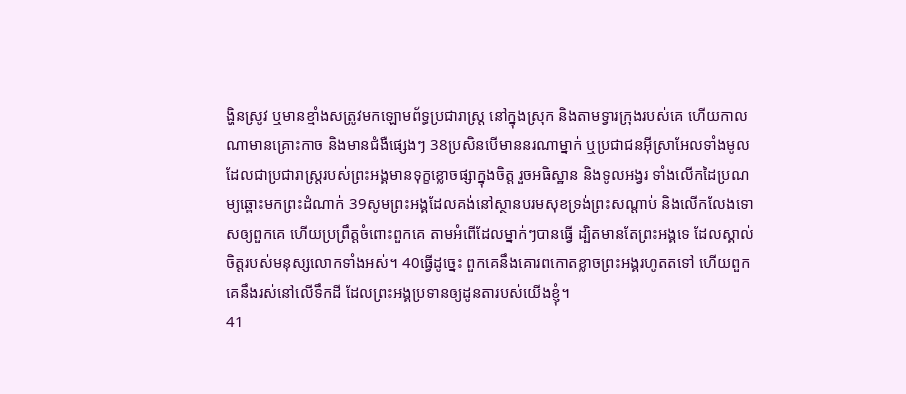ង្ហិនស្រូវ ឬមានខ្មាំងសត្រូវមកឡោមព័ទ្ធប្រជារាស្ត្រ នៅក្នុងស្រុក និងតាមទ្វារក្រុងរបស់គេ ហើយកាលណាមានគ្រោះកាច និងមានជំងឺផ្សេងៗ 38ប្រសិនបើមាននរណាម្នាក់ ឬប្រជាជនអ៊ីស្រាអែលទាំងមូល ដែលជាប្រជារាស្ត្ររបស់ព្រះអង្គមានទុក្ខខ្លោចផ្សាក្នុងចិត្ត រួចអធិស្ឋាន និងទូលអង្វរ ទាំងលើកដៃប្រណម្យឆ្ពោះមកព្រះដំណាក់ 39សូមព្រះអង្គដែលគង់នៅស្ថានបរមសុខទ្រង់ព្រះសណ្ដាប់ និងលើកលែងទោសឲ្យពួកគេ ហើយប្រព្រឹត្តចំពោះពួកគេ តាមអំពើដែលម្នាក់ៗបានធ្វើ ដ្បិតមានតែព្រះអង្គទេ ដែលស្គាល់ចិត្តរបស់មនុស្សលោកទាំងអស់។ 40ធ្វើដូច្នេះ ពួកគេនឹងគោរពកោតខ្លាចព្រះអង្គរហូតតទៅ ហើយពួកគេនឹងរស់នៅលើទឹកដី ដែលព្រះអង្គប្រទានឲ្យដូនតារបស់យើងខ្ញុំ។
41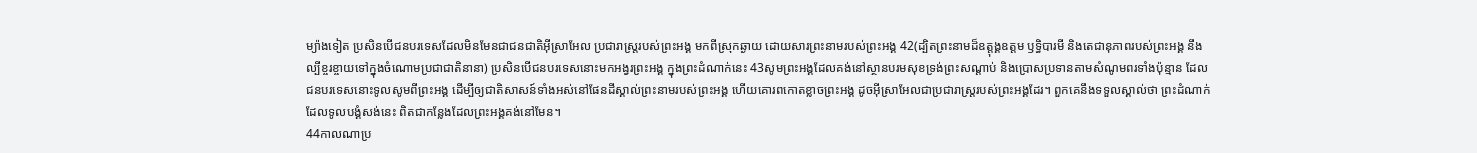ម្យ៉ាងទៀត ប្រសិនបើជនបរទេសដែលមិនមែនជាជនជាតិអ៊ីស្រាអែល ប្រជារាស្ត្ររបស់ព្រះអង្គ មកពីស្រុកឆ្ងាយ ដោយសារព្រះនាមរបស់ព្រះអង្គ 42(ដ្បិតព្រះនាមដ៏ឧត្ដុង្គឧត្ដម ឫទ្ធិបារមី និងតេជានុភាពរបស់ព្រះអង្គ នឹងល្បីខ្ចរខ្ចាយទៅក្នុងចំណោមប្រជាជាតិនានា) ប្រសិនបើជនបរទេសនោះមកអង្វរព្រះអង្គ ក្នុងព្រះដំណាក់នេះ 43សូមព្រះអង្គដែលគង់នៅស្ថានបរមសុខទ្រង់ព្រះសណ្ដាប់ និងប្រោសប្រទានតាមសំណូមពរទាំងប៉ុន្មាន ដែលជនបរទេសនោះទូលសូមពីព្រះអង្គ ដើម្បីឲ្យជាតិសាសន៍ទាំងអស់នៅផែនដីស្គាល់ព្រះនាមរបស់ព្រះអង្គ ហើយគោរពកោតខ្លាចព្រះអង្គ ដូចអ៊ីស្រាអែលជាប្រជារាស្ត្ររបស់ព្រះអង្គដែរ។ ពួកគេនឹងទទួលស្គាល់ថា ព្រះដំណាក់ដែលទូលបង្គំសង់នេះ ពិតជាកន្លែងដែលព្រះអង្គគង់នៅមែន។
44កាលណាប្រ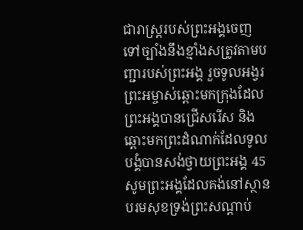ជារាស្ត្ររបស់ព្រះអង្គចេញទៅច្បាំងនឹងខ្មាំងសត្រូវតាមបញ្ជារបស់ព្រះអង្គ រួចទូលអង្វរព្រះអម្ចាស់ឆ្ពោះមកក្រុងដែលព្រះអង្គបានជ្រើសរើស និងឆ្ពោះមកព្រះដំណាក់ដែលទូលបង្គំបានសង់ថ្វាយព្រះអង្គ 45សូមព្រះអង្គដែលគង់នៅស្ថានបរមសុខទ្រង់ព្រះសណ្ដាប់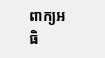ពាក្យអធិ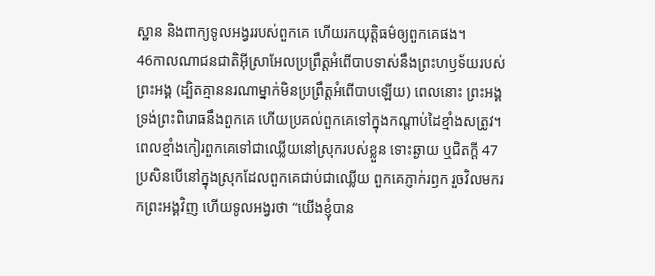ស្ឋាន និងពាក្យទូលអង្វររបស់ពួកគេ ហើយរកយុត្តិធម៌ឲ្យពួកគេផង។
46កាលណាជនជាតិអ៊ីស្រាអែលប្រព្រឹត្តអំពើបាបទាស់នឹងព្រះហឫទ័យរបស់ព្រះអង្គ (ដ្បិតគ្មាននរណាម្នាក់មិនប្រព្រឹត្តអំពើបាបឡើយ) ពេលនោះ ព្រះអង្គទ្រង់ព្រះពិរោធនឹងពួកគេ ហើយប្រគល់ពួកគេទៅក្នុងកណ្ដាប់ដៃខ្មាំងសត្រូវ។ ពេលខ្មាំងកៀរពួកគេទៅជាឈ្លើយនៅស្រុករបស់ខ្លួន ទោះឆ្ងាយ ឬជិតក្ដី 47ប្រសិនបើនៅក្នុងស្រុកដែលពួកគេជាប់ជាឈ្លើយ ពួកគេភ្ញាក់រឭក រួចវិលមករកព្រះអង្គវិញ ហើយទូលអង្វរថា “យើងខ្ញុំបាន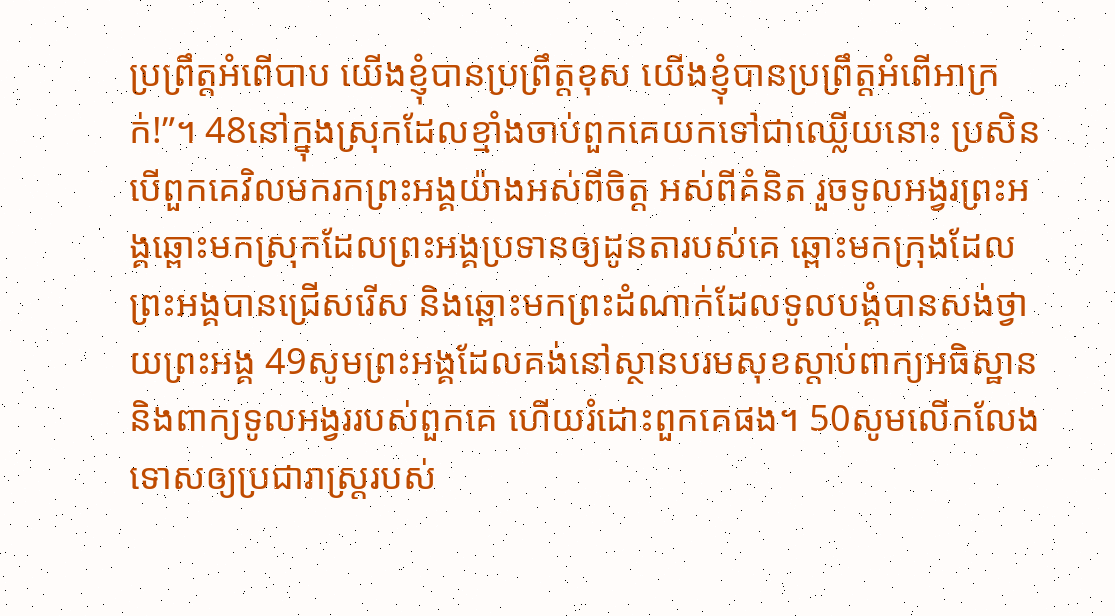ប្រព្រឹត្តអំពើបាប យើងខ្ញុំបានប្រព្រឹត្តខុស យើងខ្ញុំបានប្រព្រឹត្តអំពើអាក្រក់!”។ 48នៅក្នុងស្រុកដែលខ្មាំងចាប់ពួកគេយកទៅជាឈ្លើយនោះ ប្រសិនបើពួកគេវិលមករកព្រះអង្គយ៉ាងអស់ពីចិត្ត អស់ពីគំនិត រួចទូលអង្វរព្រះអង្គឆ្ពោះមកស្រុកដែលព្រះអង្គប្រទានឲ្យដូនតារបស់គេ ឆ្ពោះមកក្រុងដែលព្រះអង្គបានជ្រើសរើស និងឆ្ពោះមកព្រះដំណាក់ដែលទូលបង្គំបានសង់ថ្វាយព្រះអង្គ 49សូមព្រះអង្គដែលគង់នៅស្ថានបរមសុខស្ដាប់ពាក្យអធិស្ឋាន និងពាក្យទូលអង្វររបស់ពួកគេ ហើយរំដោះពួកគេផង។ 50សូមលើកលែងទោសឲ្យប្រជារាស្ត្ររបស់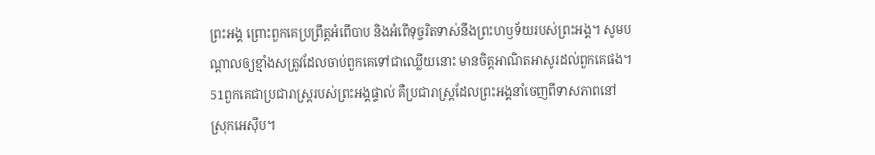ព្រះអង្គ ព្រោះពួកគេប្រព្រឹត្តអំពើបាប និងអំពើទុច្ចរិតទាស់នឹងព្រះហឫទ័យរបស់ព្រះអង្គ។ សូមបណ្ដាលឲ្យខ្មាំងសត្រូវដែលចាប់ពួកគេទៅជាឈ្លើយនោះ មានចិត្តអាណិតអាសូរដល់ពួកគេផង។ 51ពួកគេជាប្រជារាស្ត្ររបស់ព្រះអង្គផ្ទាល់ គឺប្រជារាស្ត្រដែលព្រះអង្គនាំចេញពីទាសភាពនៅស្រុកអេស៊ីប។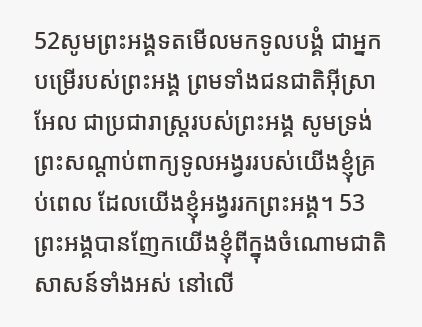52សូមព្រះអង្គទតមើលមកទូលបង្គំ ជាអ្នកបម្រើរបស់ព្រះអង្គ ព្រមទាំងជនជាតិអ៊ីស្រាអែល ជាប្រជារាស្ត្ររបស់ព្រះអង្គ សូមទ្រង់ព្រះសណ្ដាប់ពាក្យទូលអង្វររបស់យើងខ្ញុំគ្រប់ពេល ដែលយើងខ្ញុំអង្វររកព្រះអង្គ។ 53ព្រះអង្គបានញែកយើងខ្ញុំពីក្នុងចំណោមជាតិសាសន៍ទាំងអស់ នៅលើ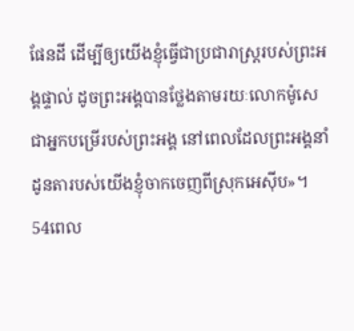ផែនដី ដើម្បីឲ្យយើងខ្ញុំធ្វើជាប្រជារាស្ត្ររបស់ព្រះអង្គផ្ទាល់ ដូចព្រះអង្គបានថ្លែងតាមរយៈលោកម៉ូសេ ជាអ្នកបម្រើរបស់ព្រះអង្គ នៅពេលដែលព្រះអង្គនាំដូនតារបស់យើងខ្ញុំចាកចេញពីស្រុកអេស៊ីប»។
54ពេល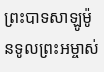ព្រះបាទសាឡូម៉ូនទូលព្រះអម្ចាស់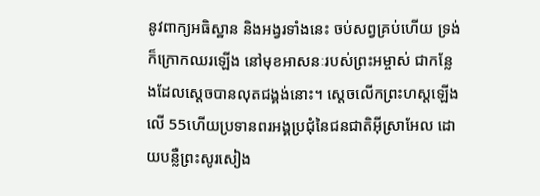នូវពាក្យអធិស្ឋាន និងអង្វរទាំងនេះ ចប់សព្វគ្រប់ហើយ ទ្រង់ក៏ក្រោកឈរឡើង នៅមុខអាសនៈរបស់ព្រះអម្ចាស់ ជាកន្លែងដែលស្ដេចបានលុតជង្គង់នោះ។ ស្ដេចលើកព្រះហស្ដឡើងលើ 55ហើយប្រទានពរអង្គប្រជុំនៃជនជាតិអ៊ីស្រាអែល ដោយបន្លឺព្រះសូរសៀង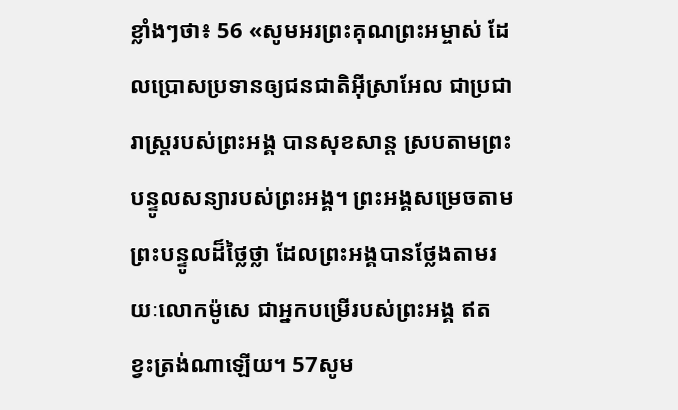ខ្លាំងៗថា៖ 56 «សូមអរព្រះគុណព្រះអម្ចាស់ ដែលប្រោសប្រទានឲ្យជនជាតិអ៊ីស្រាអែល ជាប្រជារាស្ត្ររបស់ព្រះអង្គ បានសុខសាន្ត ស្របតាមព្រះបន្ទូលសន្យារបស់ព្រះអង្គ។ ព្រះអង្គសម្រេចតាមព្រះបន្ទូលដ៏ថ្លៃថ្លា ដែលព្រះអង្គបានថ្លែងតាមរយៈលោកម៉ូសេ ជាអ្នកបម្រើរបស់ព្រះអង្គ ឥតខ្វះត្រង់ណាឡើយ។ 57សូម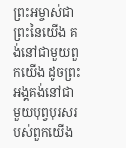ព្រះអម្ចាស់ជាព្រះនៃយើង គង់នៅជាមួយពួកយើង ដូចព្រះអង្គគង់នៅជាមួយបុព្វបុរសរបស់ពួកយើង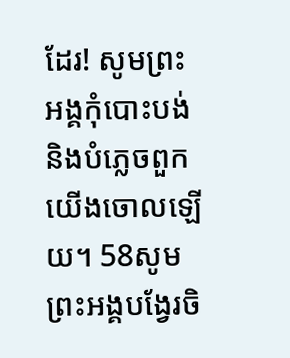ដែរ! សូមព្រះអង្គកុំបោះបង់ និងបំភ្លេចពួកយើងចោលឡើយ។ 58សូមព្រះអង្គបង្វែរចិ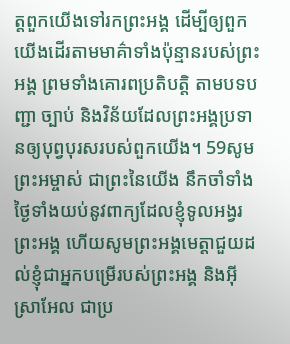ត្តពួកយើងទៅរកព្រះអង្គ ដើម្បីឲ្យពួកយើងដើរតាមមាគ៌ាទាំងប៉ុន្មានរបស់ព្រះអង្គ ព្រមទាំងគោរពប្រតិបត្តិ តាមបទបញ្ជា ច្បាប់ និងវិន័យដែលព្រះអង្គប្រទានឲ្យបុព្វបុរសរបស់ពួកយើង។ 59សូមព្រះអម្ចាស់ ជាព្រះនៃយើង នឹកចាំទាំងថ្ងៃទាំងយប់នូវពាក្យដែលខ្ញុំទូលអង្វរព្រះអង្គ ហើយសូមព្រះអង្គមេត្តាជួយដល់ខ្ញុំជាអ្នកបម្រើរបស់ព្រះអង្គ និងអ៊ីស្រាអែល ជាប្រ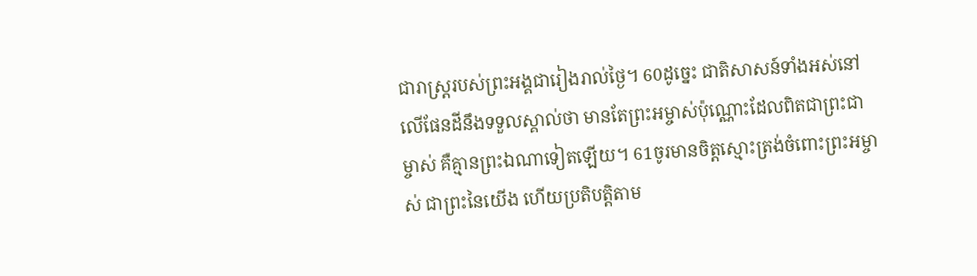ជារាស្ត្ររបស់ព្រះអង្គជារៀងរាល់ថ្ងៃ។ 60ដូច្នេះ ជាតិសាសន៍ទាំងអស់នៅលើផែនដីនឹងទទួលស្គាល់ថា មានតែព្រះអម្ចាស់ប៉ុណ្ណោះដែលពិតជាព្រះជាម្ចាស់ គឺគ្មានព្រះឯណាទៀតឡើយ។ 61ចូរមានចិត្តស្មោះត្រង់ចំពោះព្រះអម្ចាស់ ជាព្រះនៃយើង ហើយប្រតិបត្តិតាម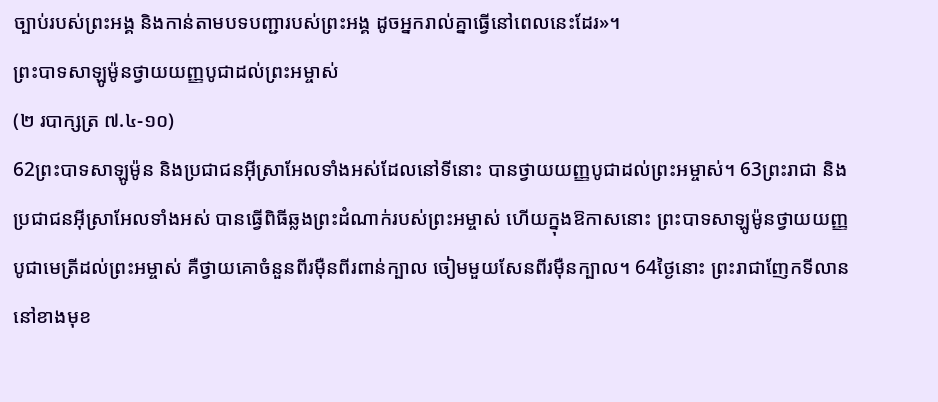ច្បាប់របស់ព្រះអង្គ និងកាន់តាមបទបញ្ជារបស់ព្រះអង្គ ដូចអ្នករាល់គ្នាធ្វើនៅពេលនេះដែរ»។
ព្រះបាទសាឡូម៉ូនថ្វាយយញ្ញបូជាដល់ព្រះអម្ចាស់
(២ របាក្សត្រ ៧.៤-១០)
62ព្រះបាទសាឡូម៉ូន និងប្រជាជនអ៊ីស្រាអែលទាំងអស់ដែលនៅទីនោះ បានថ្វាយយញ្ញបូជាដល់ព្រះអម្ចាស់។ 63ព្រះរាជា និងប្រជាជនអ៊ីស្រាអែលទាំងអស់ បានធ្វើពិធីឆ្លងព្រះដំណាក់របស់ព្រះអម្ចាស់ ហើយក្នុងឱកាសនោះ ព្រះបាទសាឡូម៉ូនថ្វាយយញ្ញបូជាមេត្រីដល់ព្រះអម្ចាស់ គឺថ្វាយគោចំនួនពីរម៉ឺនពីរពាន់ក្បាល ចៀមមួយសែនពីរម៉ឺនក្បាល។ 64ថ្ងៃនោះ ព្រះរាជាញែកទីលាននៅខាងមុខ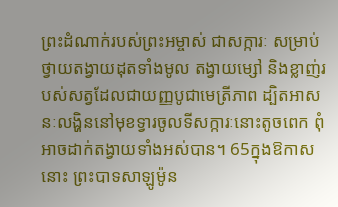ព្រះដំណាក់របស់ព្រះអម្ចាស់ ជាសក្ការៈ សម្រាប់ថ្វាយតង្វាយដុតទាំងមូល តង្វាយម្សៅ និងខ្លាញ់របស់សត្វដែលជាយញ្ញបូជាមេត្រីភាព ដ្បិតអាសនៈលង្ហិននៅមុខទ្វារចូលទីសក្ការៈនោះតូចពេក ពុំអាចដាក់តង្វាយទាំងអស់បាន។ 65ក្នុងឱកាសនោះ ព្រះបាទសាឡូម៉ូន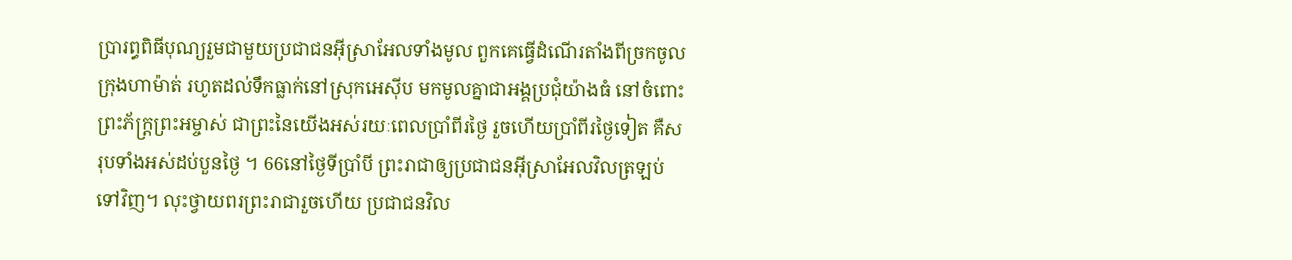ប្រារព្ធពិធីបុណ្យរួមជាមួយប្រជាជនអ៊ីស្រាអែលទាំងមូល ពួកគេធ្វើដំណើរតាំងពីច្រកចូលក្រុងហាម៉ាត់ រហូតដល់ទឹកធ្លាក់នៅស្រុកអេស៊ីប មកមូលគ្នាជាអង្គប្រជុំយ៉ាងធំ នៅចំពោះព្រះភ័ក្ត្រព្រះអម្ចាស់ ជាព្រះនៃយើងអស់រយៈពេលប្រាំពីរថ្ងៃ រួចហើយប្រាំពីរថ្ងៃទៀត គឺសរុបទាំងអស់ដប់បួនថ្ងៃ ។ 66នៅថ្ងៃទីប្រាំបី ព្រះរាជាឲ្យប្រជាជនអ៊ីស្រាអែលវិលត្រឡប់ទៅវិញ។ លុះថ្វាយពរព្រះរាជារួចហើយ ប្រជាជនវិល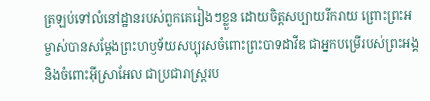ត្រឡប់ទៅលំនៅដ្ឋានរបស់ពួកគេរៀងៗខ្លួន ដោយចិត្តសប្បាយរីករាយ ព្រោះព្រះអម្ចាស់បានសម្តែងព្រះហឫទ័យសប្បុរសចំពោះព្រះបាទដាវីឌ ជាអ្នកបម្រើរបស់ព្រះអង្គ និងចំពោះអ៊ីស្រាអែល ជាប្រជារាស្ត្ររប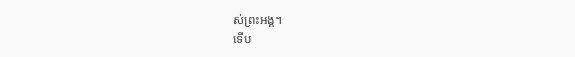ស់ព្រះអង្គ។
ទើប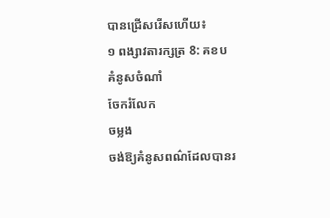បានជ្រើសរើសហើយ៖
១ ពង្សាវតារក្សត្រ 8: គខប
គំនូសចំណាំ
ចែករំលែក
ចម្លង
ចង់ឱ្យគំនូសពណ៌ដែលបានរ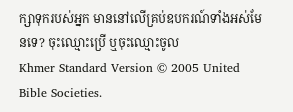ក្សាទុករបស់អ្នក មាននៅលើគ្រប់ឧបករណ៍ទាំងអស់មែនទេ? ចុះឈ្មោះប្រើ ឬចុះឈ្មោះចូល
Khmer Standard Version © 2005 United Bible Societies.